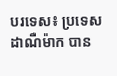បរទេស៖ ប្រទេសដាណឺម៉ាក បាន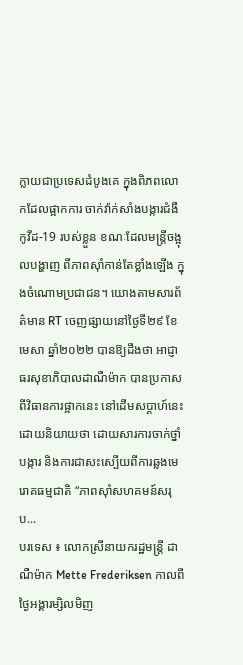ក្លាយជាប្រទេសដំបូងគេ ក្នុងពិភពលោកដែលផ្អាកការ ចាក់វ៉ាក់សាំងបង្ការជំងឺកូវីដ-19 របស់ខ្លួន ខណៈដែលមន្ត្រីចង្អុលបង្ហាញ ពីភាពស៊ាំកាន់តែខ្លាំងឡើង ក្នុងចំណោមប្រជាជន។ យោងតាមសារព័ត៌មាន RT ចេញផ្សាយនៅថ្ងៃទី២៩ ខែមេសា ឆ្នាំ២០២២ បានឱ្យដឹងថា អាជ្ញាធរសុខាភិបាលដាណឺម៉ាក បានប្រកាសពីវិធានការផ្អាកនេះ នៅដើមសប្តាហ៍នេះ ដោយនិយាយថា ដោយសារការចាក់ថ្នាំបង្ការ និងការជាសះស្បើយពីការឆ្លងមេរោគធម្មជាតិ “ភាពស៊ាំសហគមន៍សរុប...
បរទេស ៖ លោកស្រីនាយករដ្ឋមន្ត្រី ដាណឺម៉ាក Mette Frederiksen កាលពីថ្ងៃអង្គារម្សិលមិញ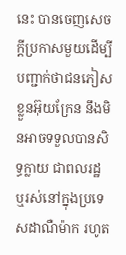នេះ បានចេញសេចក្តីប្រកាសមួយដើម្បីបញ្ជាក់ថាជនភៀសខ្លួនអ៊ុយក្រែន នឹងមិនអាចទទួលបានសិទ្ធក្លាយ ជាពលរដ្ឋ ឬរស់នៅក្នុងប្រទេសដាណឺម៉ាក រហូត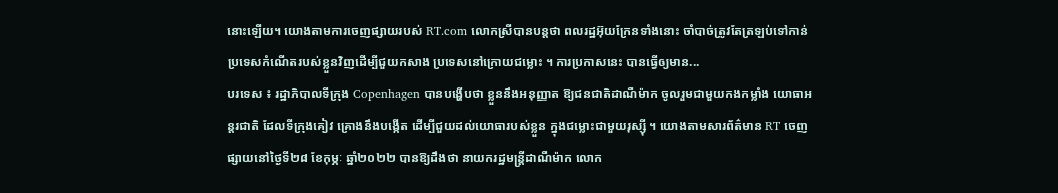នោះឡើយ។ យោងតាមការចេញផ្សាយរបស់ RT.com លោកស្រីបានបន្តថា ពលរដ្ឋអ៊ុយក្រែនទាំងនោះ ចាំបាច់ត្រូវតែត្រឡប់ទៅកាន់ ប្រទេសកំណើតរបស់ខ្លួនវិញដើម្បីជួយកសាង ប្រទេសនៅក្រោយជម្លោះ ។ ការប្រកាសនេះ បានធ្វើឲ្យមាន...
បរទេស ៖ រដ្ឋាភិបាលទីក្រុង Copenhagen បានបង្ហើបថា ខ្លួននឹងអនុញ្ញាត ឱ្យជនជាតិដាណឺម៉ាក ចូលរួមជាមួយកងកម្លាំង យោធាអន្តរជាតិ ដែលទីក្រុងគៀវ គ្រោងនឹងបង្កើត ដើម្បីជួយដល់យោធារបស់ខ្លួន ក្នុងជម្លោះជាមួយរុស្ស៊ី ។ យោងតាមសារព័ត៌មាន RT ចេញផ្សាយនៅថ្ងៃទី២៨ ខែកុម្ភៈ ឆ្នាំ២០២២ បានឱ្យដឹងថា នាយករដ្ឋមន្ត្រីដាណឺម៉ាក លោក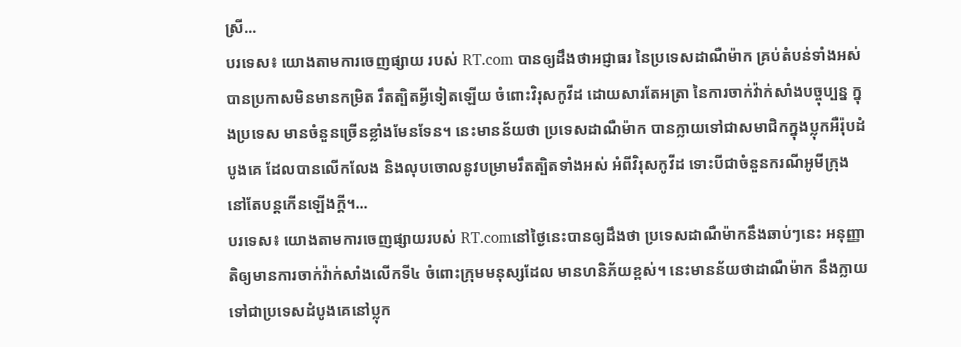ស្រី...
បរទេស៖ យោងតាមការចេញផ្សាយ របស់ RT.com បានឲ្យដឹងថាអជ្ញាធរ នៃប្រទេសដាណឺម៉ាក គ្រប់តំបន់ទាំងអស់ បានប្រកាសមិនមានកម្រិត រឹតត្បិតអ្វីទៀតឡើយ ចំពោះវិរុសកូវីដ ដោយសារតែអត្រា នៃការចាក់វ៉ាក់សាំងបច្ចុប្បន្ន ក្នុងប្រទេស មានចំនួនច្រើនខ្លាំងមែនទែន។ នេះមានន័យថា ប្រទេសដាណឺម៉ាក បានក្លាយទៅជាសមាជិកក្នុងប្លុកអឺរ៉ុបដំបូងគេ ដែលបានលើកលែង និងលុបចោលនូវបម្រាមរឹតត្បិតទាំងអស់ អំពីវិរុសកូវីដ ទោះបីជាចំនួនករណីអូមីក្រុង នៅតែបន្តកើនឡើងក្តី។...
បរទេស៖ យោងតាមការចេញផ្សាយរបស់ RT.comនៅថ្ងៃនេះបានឲ្យដឹងថា ប្រទេសដាណឺម៉ាកនឹងឆាប់ៗនេះ អនុញ្ញាតិឲ្យមានការចាក់វ៉ាក់សាំងលើកទី៤ ចំពោះក្រុមមនុស្សដែល មានហនិភ័យខ្ពស់។ នេះមានន័យថាដាណឺម៉ាក នឹងក្លាយទៅជាប្រទេសដំបូងគេនៅប្លុក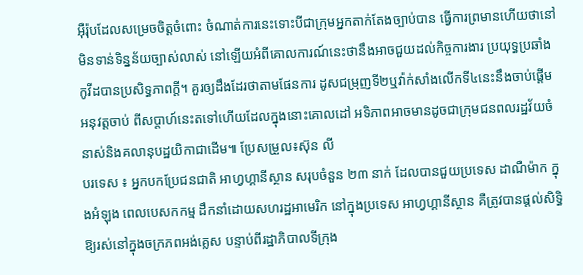អ៊ឺរ៉ុបដែលសម្រេចចិត្តចំពោះ ចំណាត់ការនេះទោះបីជាក្រុមអ្នកតាក់តែងច្បាប់បាន ធ្វើការព្រមានហើយថានៅមិនទាន់ទិន្នន័យច្បាស់លាស់ នៅឡើយអំពីគោលការណ៍នេះថានឹងអាចជួយដល់កិច្ចការងារ ប្រយុទ្ធប្រឆាំងកូវីដបានប្រសិទ្ធភាពក្តី។ គួរឲ្យដឹងដែរថាតាមផែនការ ដូសជម្រុញទី២ឬវ៉ាក់សាំងលើកទី៤នេះនឹងចាប់ផ្តើមអនុវត្តចាប់ ពីសប្តាហ៍នេះតទៅហើយដែលក្នុងនោះគោលដៅ អទិភាពអាចមានដូចជាក្រុមជនពលរដ្ឋវ័យចំនាស់និងគលានុបដ្ឋយិកាជាដើម៕ ប្រែសម្រួល៖ស៊ុន លី
បរទេស ៖ អ្នកបកប្រែជនជាតិ អាហ្វហ្គានីស្ថាន សរុបចំនួន ២៣ នាក់ ដែលបានជួយប្រទេស ដាណឺម៉ាក ក្នុងអំឡុង ពេលបេសកកម្ម ដឹកនាំដោយសហរដ្ឋអាមេរិក នៅក្នុងប្រទេស អាហ្វហ្គានីស្ថាន គឺត្រូវបានផ្តល់សិទ្ធិឱ្យរស់នៅក្នុងចក្រភពអង់គ្លេស បន្ទាប់ពីរដ្ឋាភិបាលទីក្រុង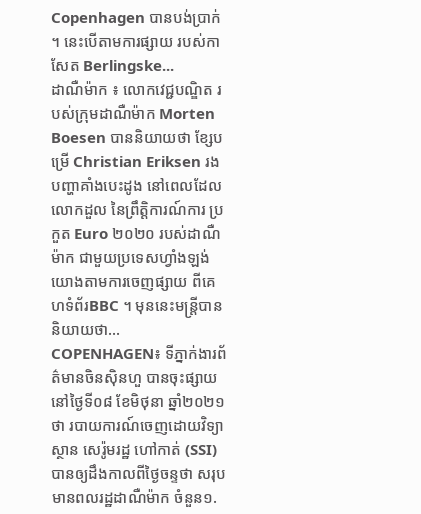Copenhagen បានបង់ប្រាក់ ។ នេះបើតាមការផ្សាយ របស់កាសែត Berlingske...
ដាណឺម៉ាក ៖ លោកវេជ្ជបណ្ឌិត របស់ក្រុមដាណឺម៉ាក Morten Boesen បាននិយាយថា ខ្សែបម្រើ Christian Eriksen រងបញ្ហាគាំងបេះដូង នៅពេលដែលលោកដួល នៃព្រឹត្តិការណ៍ការ ប្រកួត Euro ២០២០ របស់ដាណឺម៉ាក ជាមួយប្រទេសហ្វាំងឡង់ យោងតាមការចេញផ្សាយ ពីគេហទំព័រBBC ។ មុននេះមន្ត្រីបាននិយាយថា...
COPENHAGEN៖ ទីភ្នាក់ងារព័ត៌មានចិនស៊ិនហួ បានចុះផ្សាយនៅថ្ងៃទី០៨ ខែមិថុនា ឆ្នាំ២០២១ថា របាយការណ៍ចេញដោយវិទ្យាស្ថាន សេរ៉ូមរដ្ឋ ហៅកាត់ (SSI) បានឲ្យដឹងកាលពីថ្ងៃចន្ទថា សរុបមានពលរដ្ឋដាណឺម៉ាក ចំនួន១.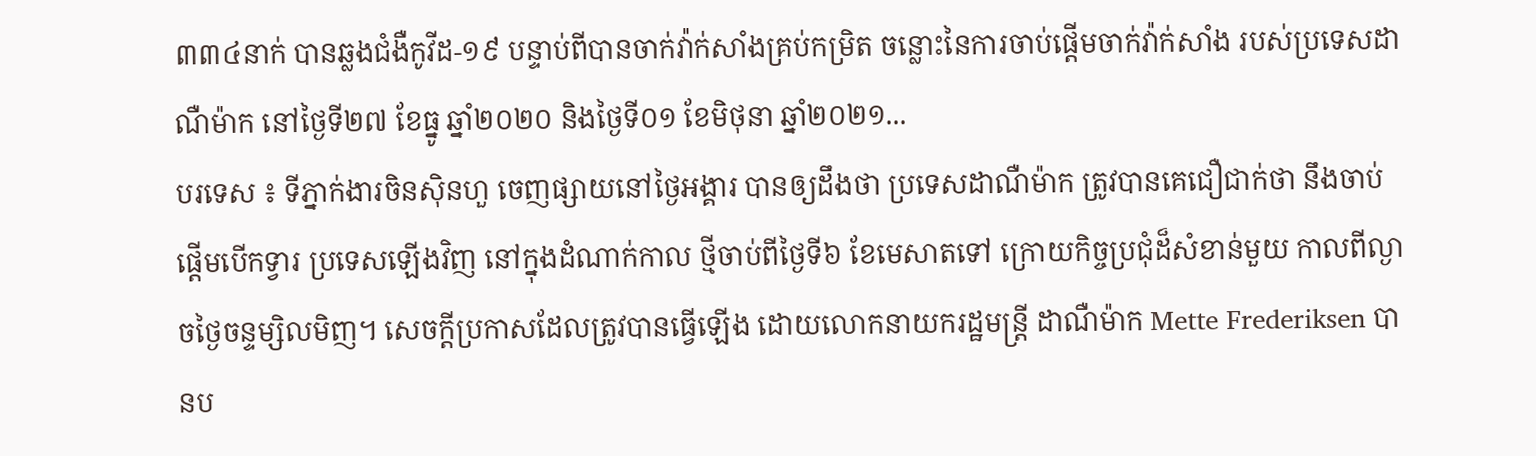៣៣៤នាក់ បានឆ្លងជំងឺកូវីដ-១៩ បន្ទាប់ពីបានចាក់វ៉ាក់សាំងគ្រប់កម្រិត ចន្លោះនៃការចាប់ផ្តើមចាក់វ៉ាក់សាំង របស់ប្រទេសដាណឺម៉ាក នៅថ្ងៃទី២៧ ខែធ្នូ ឆ្នាំ២០២០ និងថ្ងៃទី០១ ខែមិថុនា ឆ្នាំ២០២១...
បរទេស ៖ ទីភ្នាក់ងារចិនស៊ិនហួ ចេញផ្សាយនៅថ្ងៃអង្គារ បានឲ្យដឹងថា ប្រទេសដាណឺម៉ាក ត្រូវបានគេជឿជាក់ថា នឹងចាប់ផ្តើមបើកទ្វារ ប្រទេសឡើងវិញ នៅក្នុងដំណាក់កាល ថ្មីចាប់ពីថ្ងៃទី៦ ខែមេសាតទៅ ក្រោយកិច្ចប្រជុំដ៏សំខាន់មួយ កាលពីល្ងាចថ្ងៃចន្ទម្សិលមិញ។ សេចក្តីប្រកាសដែលត្រូវបានធ្វើឡើង ដោយលោកនាយករដ្ឋមន្ត្រី ដាណឺម៉ាក Mette Frederiksen បានប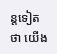ន្តទៀតថា យើង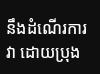នឹងដំណើរការវា ដោយប្រុង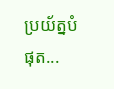ប្រយ័ត្នបំផុត...